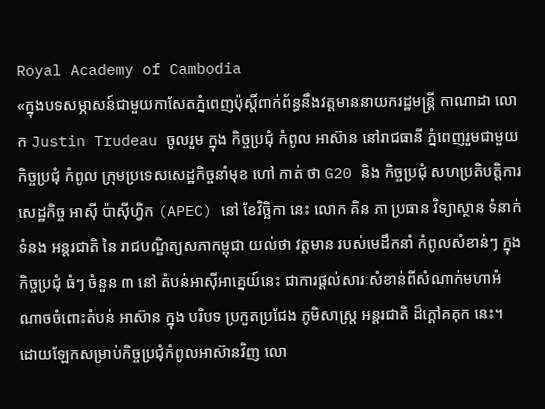Royal Academy of Cambodia
«ក្នុងបទសម្ភាសន៍ជាមួយកាសែតភ្នំពេញប៉ុស្តិ៍ពាក់ព័ន្ធនឹងវត្តមាននាយករដ្ឋមន្ត្រី កាណាដា លោក Justin Trudeau ចូលរួម ក្នុង កិច្ចប្រជុំ កំពូល អាស៊ាន នៅរាជធានី ភ្នំពេញរួមជាមួយកិច្ចប្រជុំ កំពូល ក្រុមប្រទេសសេដ្ឋកិច្ចនាំមុខ ហៅ កាត់ ថា G20 និង កិច្ចប្រជុំ សហប្រតិបត្តិការ សេដ្ឋកិច្ច អាស៊ី ប៉ាស៊ីហ្វិក (APEC) នៅ ខែវិច្ឆិកា នេះ លោក គិន ភា ប្រធាន វិទ្យាស្ថាន ទំនាក់ ទំនង អន្តរជាតិ នៃ រាជបណ្ឌិត្យសភាកម្ពុជា យល់ថា វត្តមាន របស់មេដឹកនាំ កំពូលសំខាន់ៗ ក្នុង កិច្ចប្រជុំ ធំៗ ចំនួន ៣ នៅ តំបន់អាស៊ីអាគ្នេយ៍នេះ ជាការផ្តល់សារៈសំខាន់ពីសំណាក់មហាអំណាចចំពោះតំបន់ អាស៊ាន ក្នុង បរិបទ ប្រកួតប្រជែង ភូមិសាស្ត្រ អន្តរជាតិ ដ៏ក្តៅគគុក នេះ។ ដោយឡែកសម្រាប់កិច្ចប្រជុំកំពូលអាស៊ានវិញ លោ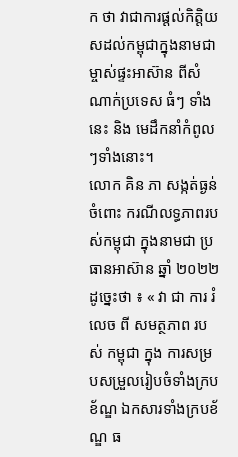ក ថា វាជាការផ្តល់កិត្តិយសដល់កម្ពុជាក្នុងនាមជាម្ចាស់ផ្ទះអាស៊ាន ពីសំណាក់ប្រទេស ធំៗ ទាំងនេះ និង មេដឹកនាំកំពូលៗទាំងនោះ។
លោក គិន ភា សង្កត់ធ្ងន់ ចំពោះ ករណីលទ្ធភាពរបស់កម្ពុជា ក្នុងនាមជា ប្រធានអាស៊ាន ឆ្នាំ ២០២២ ដូច្នេះថា ៖ « វា ជា ការ រំលេច ពី សមត្ថភាព របស់ កម្ពុជា ក្នុង ការសម្របសម្រួលរៀបចំទាំងក្របខ័ណ្ឌ ឯកសារទាំងក្របខ័ណ្ឌ ធ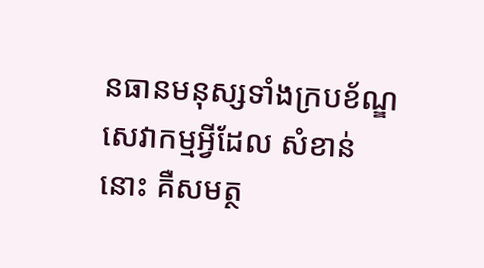នធានមនុស្សទាំងក្របខ័ណ្ឌ សេវាកម្មអ្វីដែល សំខាន់នោះ គឺសមត្ថ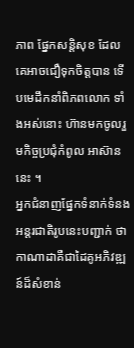ភាព ផ្នែកសន្តិសុខ ដែលគេអាចជឿទុកចិត្តបាន ទើបមេដឹកនាំពិភពលោក ទាំងអស់នោះ ហ៊ានមកចូលរួមកិច្ចប្រជុំកំពូល អាស៊ាន នេះ ។
អ្នកជំនាញផ្នែកទំនាក់ទំនងអន្តរជាតិរូបនេះបញ្ជាក់ ថា កាណាដាគឺជាដៃគូអភិវឌ្ឍន៍ដ៏សំខាន់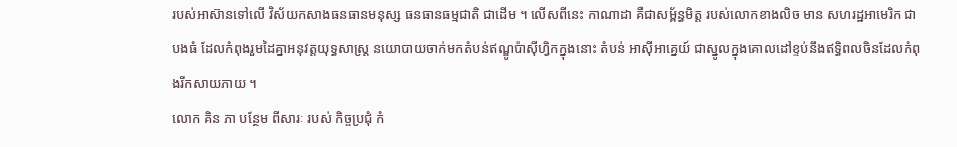របស់អាស៊ានទៅលើ វិស័យកសាងធនធានមនុស្ស ធនធានធម្មជាតិ ជាដើម ។ លើសពីនេះ កាណាដា គឺជាសម្ព័ន្ធមិត្ត របស់លោកខាងលិច មាន សហរដ្ឋអាមេរិក ជាបងធំ ដែលកំពុងរួមដៃគ្នាអនុវត្តយុទ្ធសាស្ត្រ នយោបាយចាក់មកតំបន់ឥណ្ឌូប៉ាស៊ីហ្វិកក្នុងនោះ តំបន់ អាស៊ីអាគ្នេយ៍ ជាស្នូលក្នុងគោលដៅខ្ទប់នឹងឥទ្ធិពលចិនដែលកំពុងរីកសាយភាយ ។
លោក គិន ភា បន្ថែម ពីសារៈ របស់ កិច្ចប្រជុំ កំ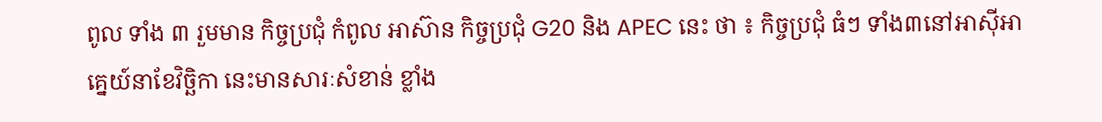ពូល ទាំង ៣ រួមមាន កិច្ចប្រជុំ កំពូល អាស៊ាន កិច្ចប្រជុំ G20 និង APEC នេះ ថា ៖ កិច្ចប្រជុំ ធំៗ ទាំង៣នៅអាស៊ីអាគ្នេយ៍នាខែវិច្ឆិកា នេះមានសារៈសំខាន់ ខ្លាំង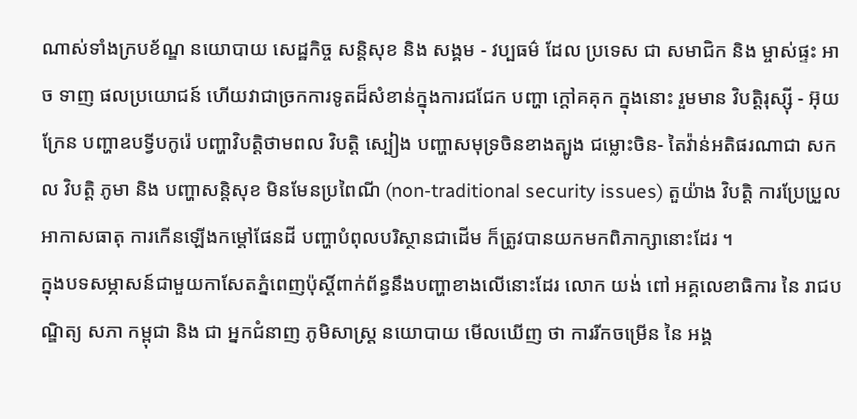ណាស់ទាំងក្របខ័ណ្ឌ នយោបាយ សេដ្ឋកិច្ច សន្តិសុខ និង សង្គម - វប្បធម៌ ដែល ប្រទេស ជា សមាជិក និង ម្ចាស់ផ្ទះ អាច ទាញ ផលប្រយោជន៍ ហើយវាជាច្រកការទូតដ៏សំខាន់ក្នុងការជជែក បញ្ហា ក្តៅគគុក ក្នុងនោះ រួមមាន វិបត្តិរុស្ស៊ី - អ៊ុយក្រែន បញ្ហាឧបទ្វីបកូរ៉េ បញ្ហាវិបត្តិថាមពល វិបត្តិ ស្បៀង បញ្ហាសមុទ្រចិនខាងត្បូង ជម្លោះចិន- តៃវ៉ាន់អតិផរណាជា សកល វិបត្តិ ភូមា និង បញ្ហាសន្តិសុខ មិនមែនប្រពៃណី (non-traditional security issues) តួយ៉ាង វិបត្តិ ការប្រែប្រួលអាកាសធាតុ ការកើនឡើងកម្តៅផែនដី បញ្ហាបំពុលបរិស្ថានជាដើម ក៏ត្រូវបានយកមកពិភាក្សានោះដែរ ។
ក្នុងបទសម្ភាសន៍ជាមួយកាសែតភ្នំពេញប៉ុស្តិ៍ពាក់ព័ន្ធនឹងបញ្ហាខាងលើនោះដែរ លោក យង់ ពៅ អគ្គលេខាធិការ នៃ រាជបណ្ឌិត្យ សភា កម្ពុជា និង ជា អ្នកជំនាញ ភូមិសាស្ត្រ នយោបាយ មើលឃើញ ថា ការរីកចម្រើន នៃ អង្គ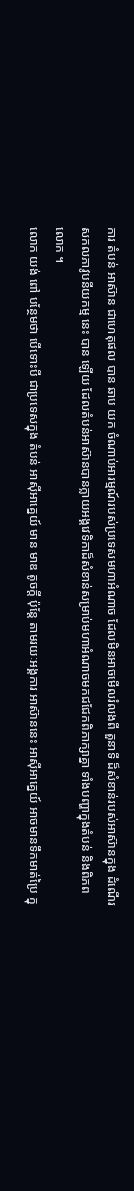ការ តំបន់ អាស៊ាន ជាហេតុផល បាន ឆាប យក ចំណាប់អារម្មណ៍របស់ប្រទេសមហាអំណាច ដែលមិនអាចមើលរំលងពី តួនាទី ដ៏សំខាន់របស់អាស៊ានក្នុង ដំណើរសកលភាវូបនីយកម្ម នេះ បាន ឡើយ ដែលតំបន់អាស៊ានបានក្លាយអង្គវេទិកាដ៏សំខាន់សម្រាប់មហាអំណាចមកជជែកពិភាក្សាគ្នា ទាំងបញ្ហាក្នុងតំបន់ និងពិភពលោក ។
លោក យង់ ពៅ បន្ថែមថា បើទោះបី ជាប្រទេសក្នុង តំបន់ អាស៊ីអាគ្នេយ៍ មាន មាឌ តូចក្តី ប៉ុន្តែ តាមរយៈអង្គការ អាស៊ាននេះ អាស៊ីអាគ្នេយ៍ អាចមានទឹកមាត់ប្រៃ ក្នុ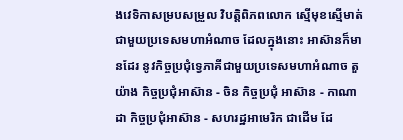ងវេទិកាសម្របសម្រួល វិបត្តិពិភពលោក ស្មើមុខស្មើមាត់ ជាមួយប្រទេសមហាអំណាច ដែលក្នុងនោះ អាស៊ានក៏មានដែរ នូវកិច្ចប្រជុំទ្វេភាគីជាមួយប្រទេសមហាអំណាច តួយ៉ាង កិច្ចប្រជុំអាស៊ាន - ចិន កិច្ចប្រជុំ អាស៊ាន - កាណាដា កិច្ចប្រជុំអាស៊ាន - សហរដ្ឋអាមេរិក ជាដើម ដែ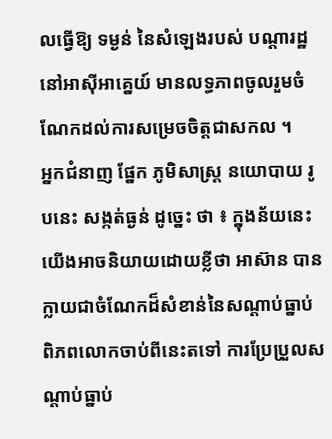លធ្វើឱ្យ ទម្ងន់ នៃសំឡេងរបស់ បណ្តារដ្ឋ នៅអាស៊ីអាគ្នេយ៍ មានលទ្ធភាពចូលរួមចំណែកដល់ការសម្រេចចិត្តជាសកល ។
អ្នកជំនាញ ផ្នែក ភូមិសាស្ត្រ នយោបាយ រូបនេះ សង្កត់ធ្ងន់ ដូច្នេះ ថា ៖ ក្នុងន័យនេះ យើងអាចនិយាយដោយខ្លីថា អាស៊ាន បានក្លាយជាចំណែកដ៏សំខាន់នៃសណ្តាប់ធ្នាប់ពិភពលោកចាប់ពីនេះតទៅ ការប្រែប្រួលសណ្តាប់ធ្នាប់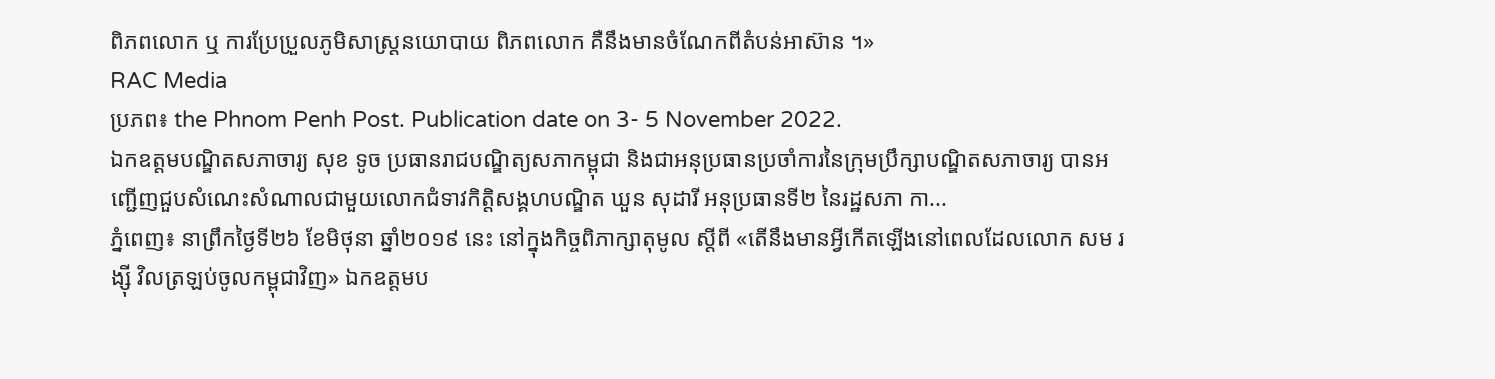ពិភពលោក ឬ ការប្រែប្រួលភូមិសាស្ត្រនយោបាយ ពិភពលោក គឺនឹងមានចំណែកពីតំបន់អាស៊ាន ។»
RAC Media
ប្រភព៖ the Phnom Penh Post. Publication date on 3- 5 November 2022.
ឯកឧត្តមបណ្ឌិតសភាចារ្យ សុខ ទូច ប្រធានរាជបណ្ឌិត្យសភាកម្ពុជា និងជាអនុប្រធានប្រចាំការនៃក្រុមប្រឹក្សាបណ្ឌិតសភាចារ្យ បានអញ្ជើញជួបសំណេះសំណាលជាមួយលោកជំទាវកិត្តិសង្គហបណ្ឌិត ឃួន សុដារី អនុប្រធានទី២ នៃរដ្ឋសភា កា...
ភ្នំពេញ៖ នាព្រឹកថ្ងៃទី២៦ ខែមិថុនា ឆ្នាំ២០១៩ នេះ នៅក្នុងកិច្ចពិភាក្សាតុមូល ស្ដីពី «តើនឹងមានអ្វីកើតឡើងនៅពេលដែលលោក សម រង្ស៊ី វិលត្រឡប់ចូលកម្ពុជាវិញ» ឯកឧត្ដមប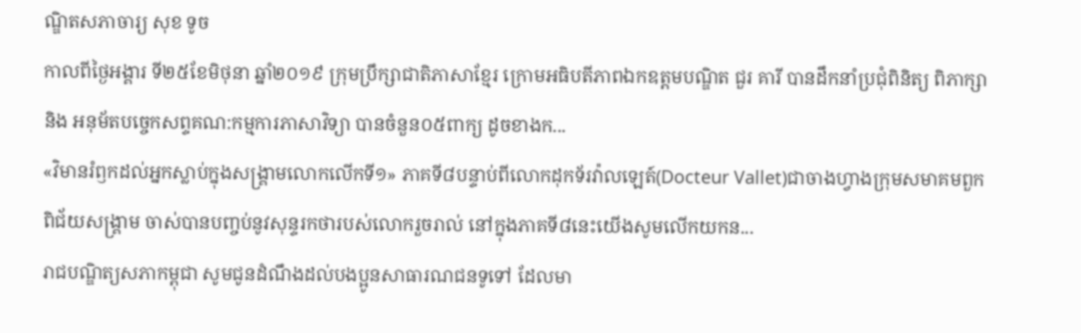ណ្ឌិតសភាចារ្យ សុខ ទូច
កាលពីថ្ងៃអង្គារ ទី២៥ខែមិថុនា ឆ្នាំ២០១៩ ក្រុមប្រឹក្សាជាតិភាសាខ្មែរ ក្រោមអធិបតីភាពឯកឧត្តមបណ្ឌិត ជួរ គារី បានដឹកនាំប្រជុំពិនិត្យ ពិភាក្សា និង អនុម័តបច្ចេកសព្ទគណ:កម្មការភាសាវិទ្យា បានចំនួន០៥ពាក្យ ដូចខាងក...
«វិមានរំឭកដល់អ្នកស្លាប់ក្នុងសង្គ្រាមលោកលើកទី១» ភាគទី៨បន្ទាប់ពីលោកដុកទ័រវ៉ាលឡេត៍(Docteur Vallet)ជាចាងហ្វាងក្រុមសមាគមពួកពិជ័យសង្គ្រាម ចាស់បានបញ្ចប់នូវសុន្ទរកថារបស់លោករួចរាល់ នៅក្នុងភាគទី៨នេះយើងសូមលើកយកន...
រាជបណ្ឌិត្យសភាកម្ពុជា សូមជូនដំណឹងដល់បងប្អូនសាធារណជនទូទៅ ដែលមា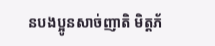នបងប្អូនសាច់ញាតិ មិត្តភ័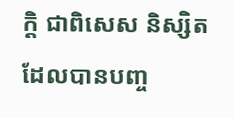ក្តិ ជាពិសេស និស្សិតដែលបានបញ្ច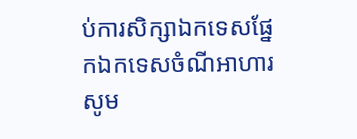ប់ការសិក្សាឯកទេសផ្នែកឯកទេសចំណីអាហារ សូម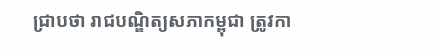ជ្រាបថា រាជបណ្ឌិត្យសភាកម្ពុជា ត្រូវកា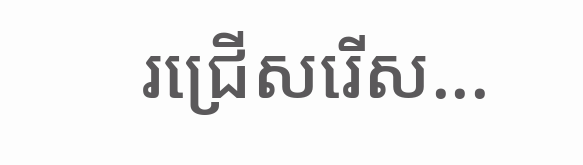រជ្រើសរើស...